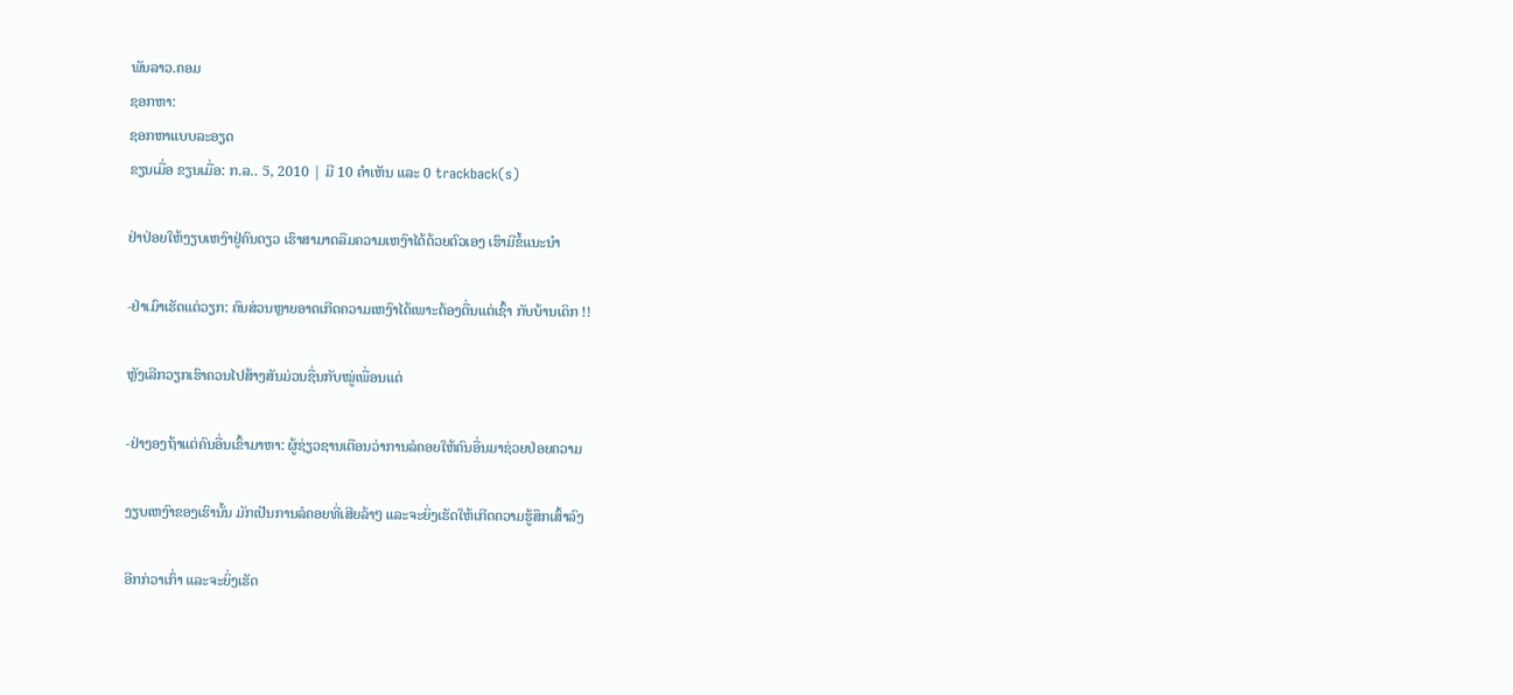ພັນລາວ.ຄອມ
ຊອກຫາ:
ຊອກຫາແບບລະອຽດ
ຂຽນເມື່ອ ຂຽນເມື່ອ: ກ.ລ.. 5, 2010 | ມີ 10 ຄຳເຫັນ ແລະ 0 trackback(s)

ຢ່າປ່ອຍໃຫ້ງຽບເຫງົາຢູ່ຄົນດຽວ ເຮົາສາມາດລືມຄວາມເຫງົາໄດ້ດ້ວຍຕົວເອງ ເຮົາມີຂໍ້ແນະນຳ

-ຢ່າເມົາເຮັດແຕ່ວຽກ: ຄົນສ່ວນຫຼາຍອາດເກີດຄວາມເຫງົາໄດ້ເພາະຕ້ອງຕື່ນແຕ່ເຊົ້າ ກັບບ້ານເດິກ !!

ຫຼັງເລີກວຽກເຮົາຄວນໄປສ້າງສັນມ່ວນຊື່ນກັບໝູ່ເພື່ອນແດ່

-ຢ່າງອງຖ້າແຕ່ຄົນອື່ນເຂົ້າມາຫາ: ຜູ້ຊ່ຽວຊານເຕືອນວ່າການລໍຄອຍໃຫ້ຄົນອື່ນມາຊ່ວຍປ່ອຍຄວາມ

ງຽບເຫງົາຂອງເຮົານັ້ນ ມັກເປັນການລໍຄອຍທີ່ເສີຍລ້າໆ ແລະຈະຍິ່ງເຮັດໃຫ້ເກີດຄວາມຮູ້ສຶກເສົ້າລົງ

ອີກກ່ວາເກົ່າ ແລະຈະຍິ່ງເຮັດ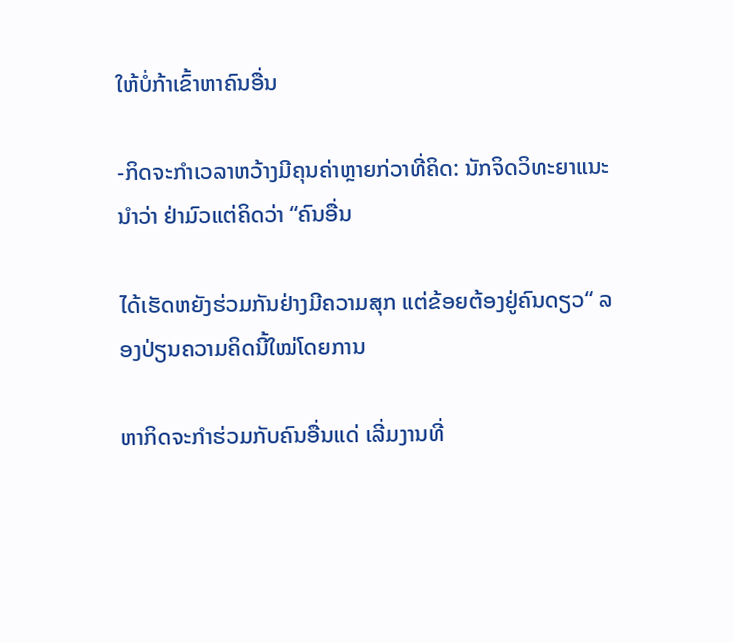ໃຫ້ບໍ່ກ້າເຂົ້າຫາຄົນອື່ນ

-ກິດຈະກຳເວລາຫວ້າງມີຄຸນຄ່າຫຼາຍກ່ວາທີ່ຄິດ: ນັກຈິດວິທະຍາແນະນຳວ່າ ຢ່າມົວແຕ່ຄິດວ່າ “ຄົນອື່ນ

ໄດ້ເຮັດຫຍັງຮ່ວມກັນຢ່າງມີຄວາມສຸກ ແຕ່ຂ້ອຍຕ້ອງຢູ່ຄົນດຽວ“ ລອງປ່ຽນຄວາມຄິດນີ້ໃໝ່ໂດຍການ

ຫາກິດຈະກຳຮ່ວມກັບຄົນອື່ນແດ່ ເລີ່ມງານທີ່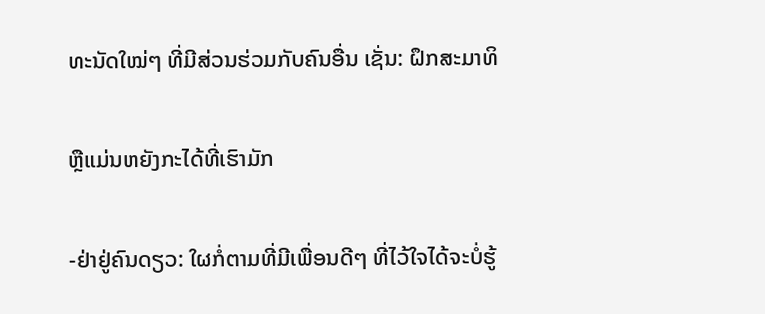ທະນັດໃໝ່ໆ ທີ່ມີສ່ວນຮ່ວມກັບຄົນອື່ນ ເຊັ່ນ: ຝຶກສະມາທິ

ຫຼືແມ່ນຫຍັງກະໄດ້ທີ່ເຮົາມັກ

-ຢ່າຢູ່ຄົນດຽວ: ໃຜກໍ່ຕາມທີ່ມີເພື່ອນດີໆ ທີ່ໄວ້ໃຈໄດ້ຈະບໍ່ຮູ້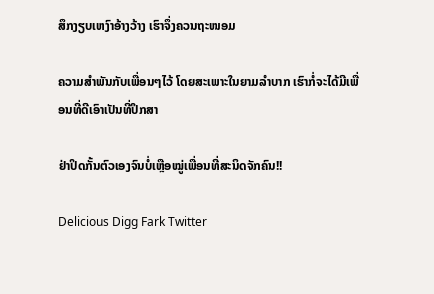ສຶກງຽບເຫງົາອ້າງວ້າງ ເຮົາຈຶ່ງຄວນຖະໜອມ

ຄວາມສຳພັນກັບເພື່ອນໆໄວ້ ໂດຍສະເພາະໃນຍາມລຳບາກ ເຮົາກໍ່ຈະໄດ້ມີເພື່ອນທີ່ດີເອົາເປັນທີ່ປຶກສາ

ຢ່າປິດກັ້ນຕົວເອງຈົນບໍ່ເຫຼືອໝູ່ເພື່ອນທີ່ສະນິດຈັກຄົນ!!

Delicious Digg Fark Twitter